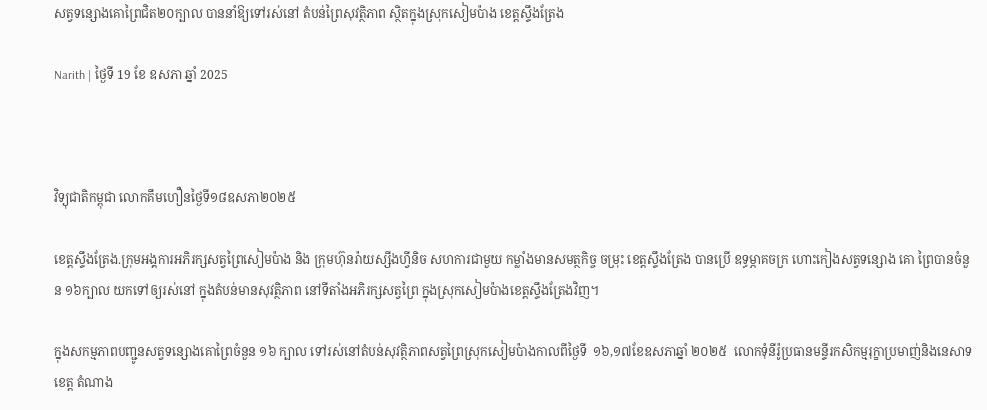សត្វទន្សោងគោព្រៃជិត២០ក្បាល បាននាំឱ្យទៅរស់នៅ តំបន់ព្រៃសុវត្ថិភាព ស្ថិតក្នុងស្រុកសៀមប៉ាង ខេត្តស្ទឹងត្រែង

Narith | ថ្ងៃទី 19 ខែ ឧសភា ឆ្នាំ 2025



វិទ្យុជាតិកម្ពុជា លោកគឹមហឿនថ្ងៃទី១៨ឧសភា២០២៥

ខេត្តស្ទឹងត្រែង.ក្រុមអង្គការអភិរក្សសត្វព្រៃសៀមប៉ាង និង ក្រុមហ៊ុនរ៉ាយស្សីងហ្វីនិច សហការជាមួយ កម្លាំងមានសមត្ថកិច្ច ចម្រុះ ខេត្តស្ទឹងត្រែង បានប្រើ ឧទ្ធម្ភាគចក្រ ហោះកៀងសត្វទន្សោង គោ ព្រៃបានចំនួន ១៦ក្បាល យកទៅឲ្យរស់នៅ ក្នុងតំបន់មានសុវត្ថិភាព នៅទីតាំងអភិរក្សសត្វព្រៃ ក្នុងស្រុកសៀមប៉ាងខេត្តស្ទឹងត្រែងវិញ។

ក្នុងសកម្មភាពបញ្ជូនសត្វទន្សោងគោព្រៃចំនួន ១៦ ក្បាល ទៅរស់នៅតំបន់សុវត្ថិភាពសត្វព្រៃស្រុកសៀមប៉ាងកាលពីថ្ងៃទី  ១៦,១៧ខែឧសភាឆ្នាំ ២០២៥  លោកទុំនីរ៉ូប្រធានមន្ទីរកសិកម្មរុក្ខាប្រមាញ់និងនេសាទខេត្ត តំណាង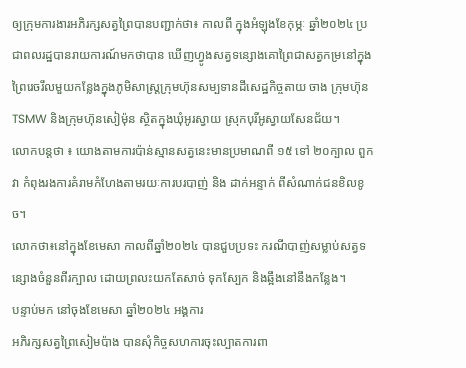ឲ្យក្រុមការងារអភិរក្សសត្វព្រៃបានបញ្ជាក់ថា៖ កាលពី ក្នុងអំឡុងខែកុម្ភៈ ឆ្នាំ២០២៤ ប្រជាពលរដ្ឋបានរាយការណ៍មកថាបាន ឃើញហ្វូងសត្វទន្សោងគោព្រៃជាសត្វកម្រនៅក្នុងព្រៃរេចរឹលមួយកន្លែងក្នុងភូមិសាស្រ្តក្រុមហ៊ុនសម្បទានដីសេដ្ឋកិច្ចតាយ ចាង ក្រុមហ៊ុន TSMW និងក្រុមហ៊ុនសៀម៉ុន ស្ថិតក្នុងឃុំអូរស្វាយ ស្រុកបុរីអូស្វាយសែនជ័យ។
លោកបន្តថា ៖ យោងតាមការប៉ាន់ស្មានសត្វនេះមានប្រមាណពី ១៥ ទៅ ២០ក្បាល ពួកវា កំពុងរងការគំរាមកំហែងតាមរយៈការបរបាញ់ និង ដាក់អន្ទាក់ ពីសំណាក់ជនខិលខូច។
លោកថា៖នៅក្នុងខែមេសា កាលពីឆ្នាំ២០២៤ បានជួបប្រទះ ករណីបាញ់សម្លាប់សត្វទន្សោងចំនួនពីរក្បាល ដោយព្រលះយកតែសាច់ ទុកស្បែក និងឆ្អឹងនៅនឹងកន្លែង។
បន្ទាប់មក នៅចុងខែមេសា ឆ្នាំ២០២៤ អង្គការ
អភិរក្សសត្វព្រៃសៀមប៉ាង បានសុំកិច្ចសហការចុះល្បាតការពា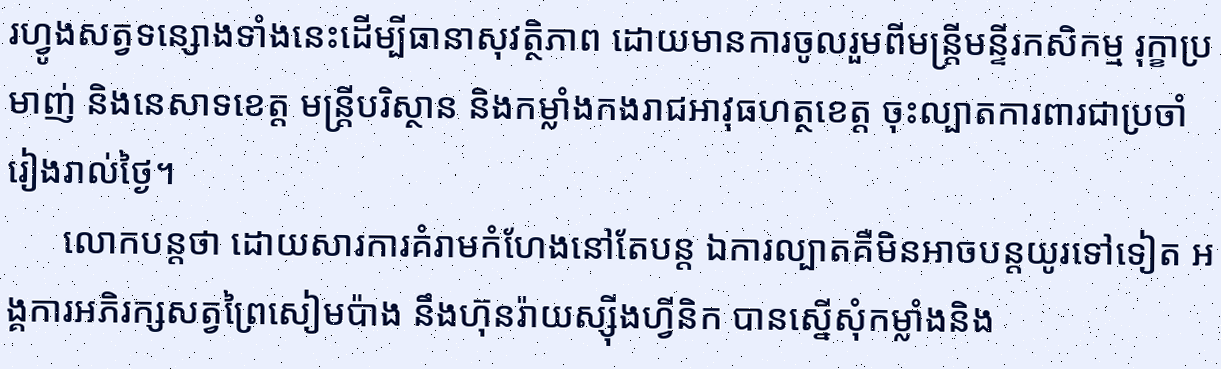រហ្វូងសត្វទន្សោងទាំងនេះដើម្បីធានាសុវត្ថិភាព ដោយមានការចូលរួមពីមន្រ្តីមន្ទីរកសិកម្ម រុក្ខាប្រមាញ់ និងនេសាទខេត្ត មន្ត្រីបរិស្ថាន និងកម្លាំងកងរាជអាវុធហត្ថខេត្ត ចុះល្បាតការពារជាប្រចាំរៀងរាល់ថ្ងៃ។
      លោកបន្តថា ដោយសារការគំរាមកំហែងនៅតែបន្ត ឯការល្បាតគឺមិនអាចបន្តយូរទៅទៀត អង្គការអភិរក្សសត្វព្រៃសៀមប៉ាង នឹងហ៊ុនរ៉ាយស្ស៊ីងហ្វីនិក បានស្នើសុំកម្លាំងនិង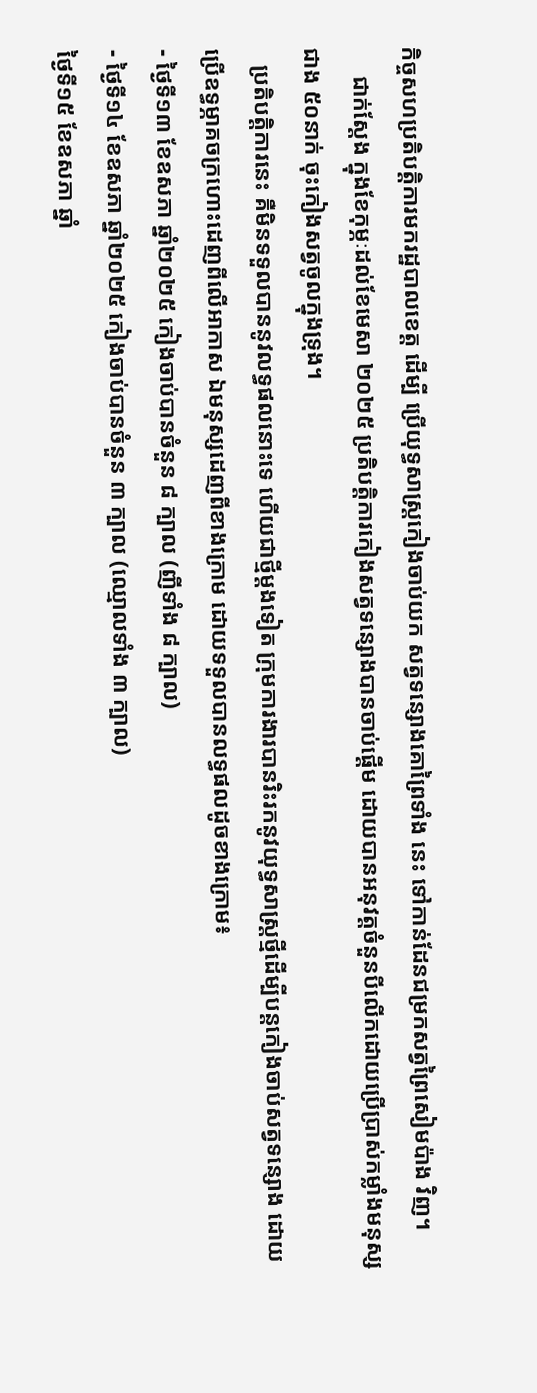កិច្ចសហប្រតិបត្តិការមករដ្ឋបាលខេត្ត ដើម្បី ប្រើយុទ្ធសាស្ត្រកៀងចាប់យក សត្វទន្សោងគោព្រៃទាំង នេះ ទៅកាន់ដែនជម្រកសត្វព្រៃសៀមប៉ាង វិញ។
     ជាក់ស្ដែង ក្នុងខែកុម្ភៈដល់ខែមេសា ២០២៥ ប្រតិបត្តិការកៀងសត្វទន្សោងបានចាប់ផ្តើម ដោយបានអនុវត្តចំនួនបីលើកដោយប្រើប្រាស់កម្លាំងមនុស្សជាង ៥០នាក់ ចុះកៀងសត្វចូលក្នុងទ្រុង។
   ប្រតិបត្តិការនេះ គឺមិនទទួលបាននូវលទ្ធផលនោះទេ ហើយជាថ្មីម្តងទៀត ក្រុមការងារបានរិះរកនូវយុទ្ធសាស្ត្រថ្មីដើម្បីបន្តកៀងចាប់សត្វទន្សោង ដោយប្រើឧទ្ធម្ភាគចក្រហោះដេញពីលើអាកាស ឯមនុស្សដេញពីខាងក្រោម ដោយទទួលបានលទ្ធផលដូចខាងក្រោម៖
- ថ្ងៃទី១៣ ខែឧសភា ឆ្នាំ២០២៥ កៀងចាប់បានចំនួន ៨ ក្បាល (ញីទាំង ៨ ក្បាល)
- ថ្ងៃទី១៤ ខែឧសភា ឆ្នាំ២០២៥ កៀងចាប់បានចំនួន ៣ ក្បាល (ឈ្មោលទាំង ៣ ក្បាល)
ថ្ងៃទី១៥ ខែឧសភា ឆ្នាំ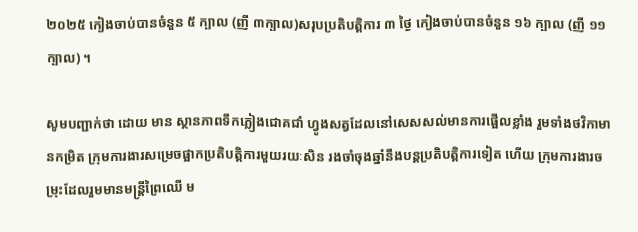២០២៥ កៀងចាប់បានចំនួន ៥ ក្បាល (ញី ៣ក្បាល)សរុបប្រតិបត្តិការ ៣ ថ្ងៃ កៀងចាប់បានចំនួន ១៦ ក្បាល (ញី ១១ក្បាល) ។

សូមបញ្ជាក់ថា ដោយ មាន ស្ថានភាពទឹកភ្លៀងជោគជាំ ហ្វូងសត្វដែលនៅសេសសល់មានការផ្អើលខ្លាំង រួមទាំងថវិកាមានកម្រិត ក្រុមការងារសម្រេចផ្អាកប្រតិបត្តិការមួយរយៈសិន រងចាំចុងឆ្នាំនឹងបន្តប្រតិបត្តិការទៀត ហើយ ក្រុមការងារចម្រុះដែលរួមមានមន្ត្រីព្រៃឈើ ម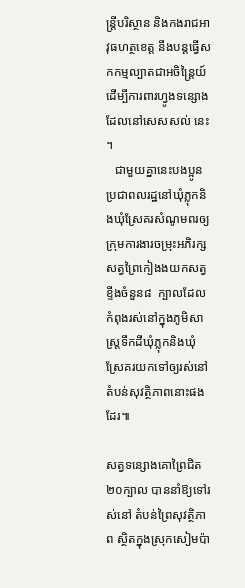ន្ត្រីបរិស្ថាន និងកងរាជអាវុធហត្ថខេត្ត នឹងបន្តធ្វើសកកម្មល្បាតជាអចិន្ត្រៃយ៍ដើម្បីការពារហ្វូងទន្សោងដែលនៅសេសសល់ នេះ ។
   ជាមួយគ្នានេះបងប្អូនប្រជាពលរដ្ឋនៅឃុំភ្លុកនិងឃុំស្រែគរសំណូមពរឲ្យក្រុមការងារចម្រុះអភិរក្សសត្វព្រៃកៀងងយកសត្វខ្ទីងចំនួន៨  ក្បាលដែលកំពុងរស់នៅក្នុងភូមិសាស្ត្រទឹកដីឃុំភ្លុកនិងឃុំស្រែគរយកទៅឲ្យរស់នៅតំបន់សុវត្ថិភាពនោះផងដែរ៕

សត្វទន្សោងគោព្រៃជិត២០ក្បាល បាននាំឱ្យទៅរស់នៅ តំបន់ព្រៃសុវត្ថិភាព ស្ថិតក្នុងស្រុកសៀមប៉ា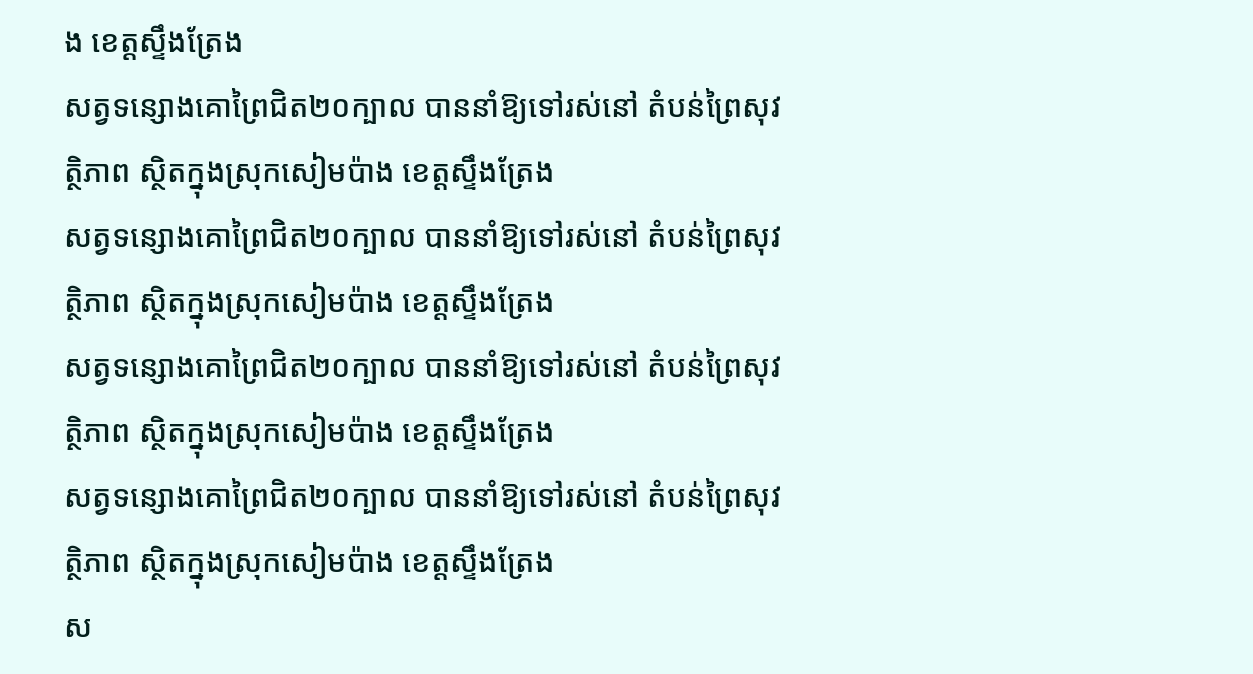ង ខេត្តស្ទឹងត្រែង
សត្វទន្សោងគោព្រៃជិត២០ក្បាល បាននាំឱ្យទៅរស់នៅ តំបន់ព្រៃសុវត្ថិភាព ស្ថិតក្នុងស្រុកសៀមប៉ាង ខេត្តស្ទឹងត្រែង
សត្វទន្សោងគោព្រៃជិត២០ក្បាល បាននាំឱ្យទៅរស់នៅ តំបន់ព្រៃសុវត្ថិភាព ស្ថិតក្នុងស្រុកសៀមប៉ាង ខេត្តស្ទឹងត្រែង
សត្វទន្សោងគោព្រៃជិត២០ក្បាល បាននាំឱ្យទៅរស់នៅ តំបន់ព្រៃសុវត្ថិភាព ស្ថិតក្នុងស្រុកសៀមប៉ាង ខេត្តស្ទឹងត្រែង
សត្វទន្សោងគោព្រៃជិត២០ក្បាល បាននាំឱ្យទៅរស់នៅ តំបន់ព្រៃសុវត្ថិភាព ស្ថិតក្នុងស្រុកសៀមប៉ាង ខេត្តស្ទឹងត្រែង
ស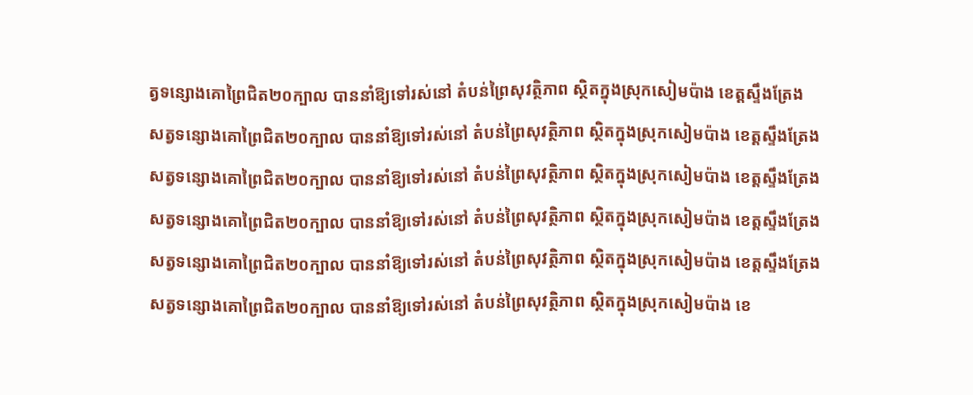ត្វទន្សោងគោព្រៃជិត២០ក្បាល បាននាំឱ្យទៅរស់នៅ តំបន់ព្រៃសុវត្ថិភាព ស្ថិតក្នុងស្រុកសៀមប៉ាង ខេត្តស្ទឹងត្រែង
សត្វទន្សោងគោព្រៃជិត២០ក្បាល បាននាំឱ្យទៅរស់នៅ តំបន់ព្រៃសុវត្ថិភាព ស្ថិតក្នុងស្រុកសៀមប៉ាង ខេត្តស្ទឹងត្រែង
សត្វទន្សោងគោព្រៃជិត២០ក្បាល បាននាំឱ្យទៅរស់នៅ តំបន់ព្រៃសុវត្ថិភាព ស្ថិតក្នុងស្រុកសៀមប៉ាង ខេត្តស្ទឹងត្រែង
សត្វទន្សោងគោព្រៃជិត២០ក្បាល បាននាំឱ្យទៅរស់នៅ តំបន់ព្រៃសុវត្ថិភាព ស្ថិតក្នុងស្រុកសៀមប៉ាង ខេត្តស្ទឹងត្រែង
សត្វទន្សោងគោព្រៃជិត២០ក្បាល បាននាំឱ្យទៅរស់នៅ តំបន់ព្រៃសុវត្ថិភាព ស្ថិតក្នុងស្រុកសៀមប៉ាង ខេត្តស្ទឹងត្រែង
សត្វទន្សោងគោព្រៃជិត២០ក្បាល បាននាំឱ្យទៅរស់នៅ តំបន់ព្រៃសុវត្ថិភាព ស្ថិតក្នុងស្រុកសៀមប៉ាង ខេ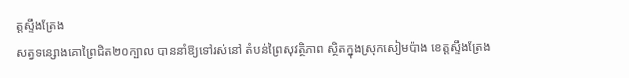ត្តស្ទឹងត្រែង
សត្វទន្សោងគោព្រៃជិត២០ក្បាល បាននាំឱ្យទៅរស់នៅ តំបន់ព្រៃសុវត្ថិភាព ស្ថិតក្នុងស្រុកសៀមប៉ាង ខេត្តស្ទឹងត្រែង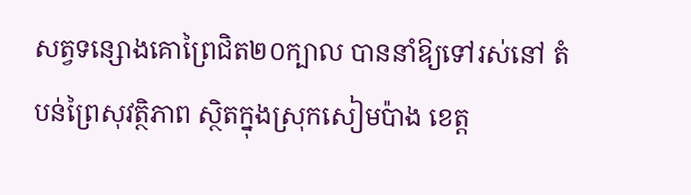សត្វទន្សោងគោព្រៃជិត២០ក្បាល បាននាំឱ្យទៅរស់នៅ តំបន់ព្រៃសុវត្ថិភាព ស្ថិតក្នុងស្រុកសៀមប៉ាង ខេត្ត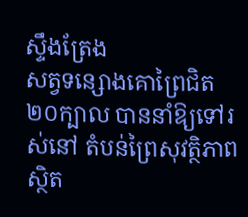ស្ទឹងត្រែង
សត្វទន្សោងគោព្រៃជិត២០ក្បាល បាននាំឱ្យទៅរស់នៅ តំបន់ព្រៃសុវត្ថិភាព ស្ថិត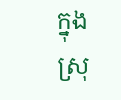ក្នុងស្រុ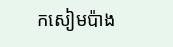កសៀមប៉ាង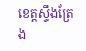ខេត្តស្ទឹងត្រែង